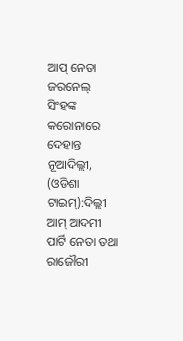ଆପ୍ ନେତା ଜରନେଲ୍ ସିଂହଙ୍କ କରୋନାରେ ଦେହାନ୍ତ
ନୂଆଦିଲ୍ଲୀ, (ଓଡିଶା ଟାଇମ୍):ଦିଲ୍ଲୀ ଆମ୍ ଆଦମୀ ପାର୍ଟି ନେତା ତଥା ରାଜୌରୀ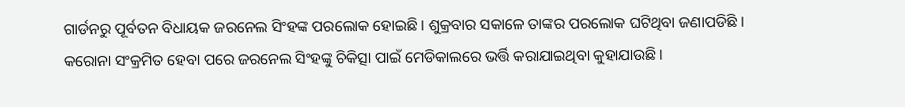ଗାର୍ଡନରୁ ପୂର୍ବତନ ବିଧାୟକ ଜରନେଲ ସିଂହଙ୍କ ପରଲୋକ ହୋଇଛି । ଶୁକ୍ରବାର ସକାଳେ ତାଙ୍କର ପରଲୋକ ଘଟିଥିବା ଜଣାପଡିଛି । କରୋନା ସଂକ୍ରମିତ ହେବା ପରେ ଜରନେଲ ସିଂହଙ୍କୁ ଚିକିତ୍ସା ପାଇଁ ମେଡିକାଲରେ ଭର୍ତ୍ତି କରାଯାଇଥିବା କୁହାଯାଉଛି ।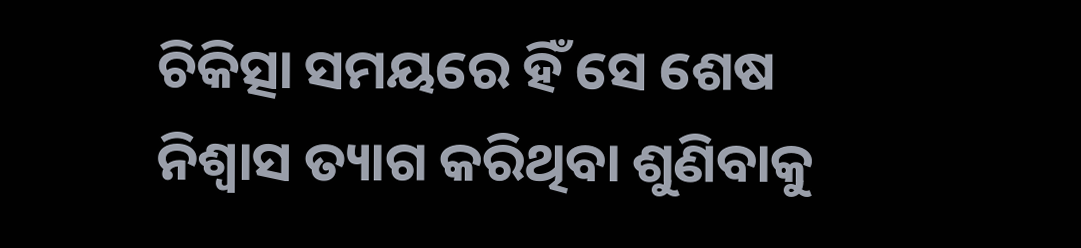ଚିକିତ୍ସା ସମୟରେ ହିଁ ସେ ଶେଷ ନିଶ୍ବାସ ତ୍ୟାଗ କରିଥିବା ଶୁଣିବାକୁ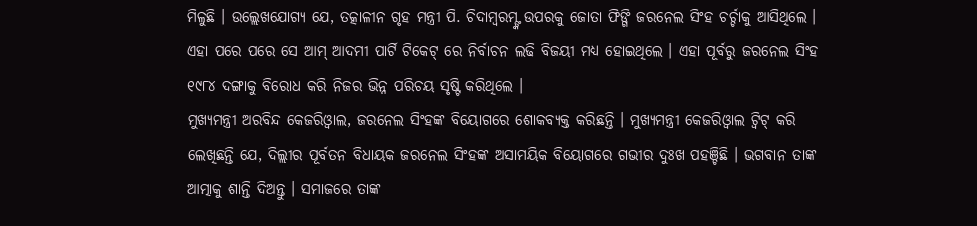ମିଳୁଛି । ଉଲ୍ଲେଖଯୋଗ୍ୟ ଯେ, ତତ୍କାଳୀନ ଗୃହ ମନ୍ତ୍ରୀ ପି. ଚିଦାମ୍ବରମ୍ଙ୍କ ଉପରକୁ ଜୋତା ଫିଙ୍ଗି ଜରନେଲ ସିଂହ ଚର୍ଚ୍ଚାକୁ ଆସିଥିଲେ । ଏହା ପରେ ପରେ ସେ ଆମ୍ ଆଦମୀ ପାର୍ଟି ଟିକେଟ୍ ରେ ନିର୍ବାଚନ ଲଢି ବିଜୟୀ ମଧ୍ୟ ହୋଇଥିଲେ । ଏହା ପୂର୍ବରୁ ଜରନେଲ ସିଂହ ୧୯୮୪ ଦଙ୍ଗାକୁ ବିରୋଧ କରି ନିଜର ଭିନ୍ନ ପରିଚୟ ସୃଷ୍ଟି କରିଥିଲେ ।
ମୁଖ୍ୟମନ୍ତ୍ରୀ ଅରବିନ୍ଦ କେଜରିଓ୍ବାଲ, ଜରନେଲ ସିଂହଙ୍କ ବିୟୋଗରେ ଶୋକବ୍ୟକ୍ତ କରିଛନ୍ତି । ମୁଖ୍ୟମନ୍ତ୍ରୀ କେଜରିଓ୍ବାଲ ଟ୍ବିଟ୍ କରି ଲେଖିଛନ୍ତି ଯେ, ଦିଲ୍ଲୀର ପୂର୍ବତନ ବିଧାୟକ ଜରନେଲ ସିଂହଙ୍କ ଅସାମୟିକ ବିୟୋଗରେ ଗଭୀର ଦୁଃଖ ପହଞ୍ଚିଛି । ଭଗବାନ ତାଙ୍କ ଆତ୍ମାକୁ ଶାନ୍ତି ଦିଅନ୍ତୁ । ସମାଜରେ ତାଙ୍କ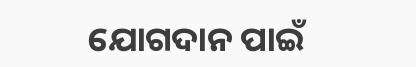ଯୋଗଦାନ ପାଇଁ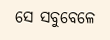ସେ ସବୁବେଳେ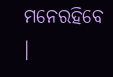ମନେରହିବେ ।